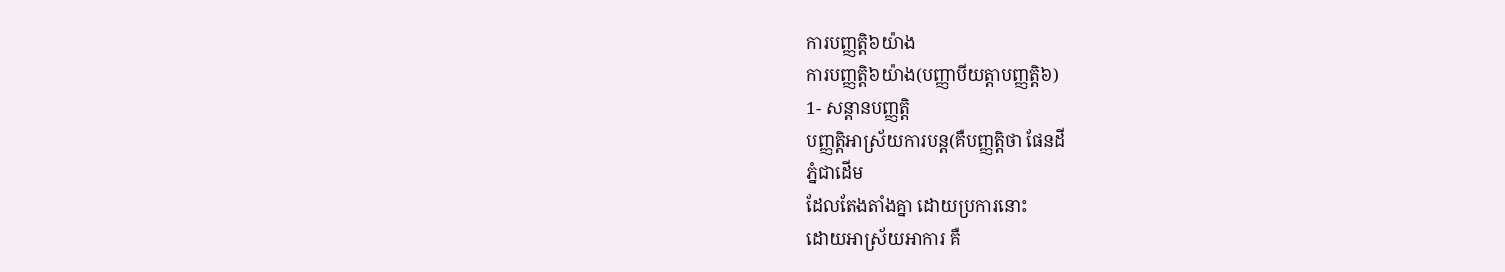ការបញ្ញតិ្ដ៦យ៉ាង
ការបញ្ញតិ្ដ៦យ៉ាង(បញ្ញាបីយត្តាបញ្ញត្តិ៦)
1- សន្ដានបញ្ញត្តិ
បញ្ញតិ្តអាស្រ័យការបន្ដ(គឺបញ្ញត្ដិថា ផែនដី
ភ្នំជាដើម
ដែលតែងតាំងគ្នា ដោយប្រការនោះ
ដោយអាស្រ័យអាការ គឺ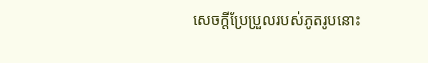សេចក្ដីប្រែប្រួលរបស់ភូតរូបនោះ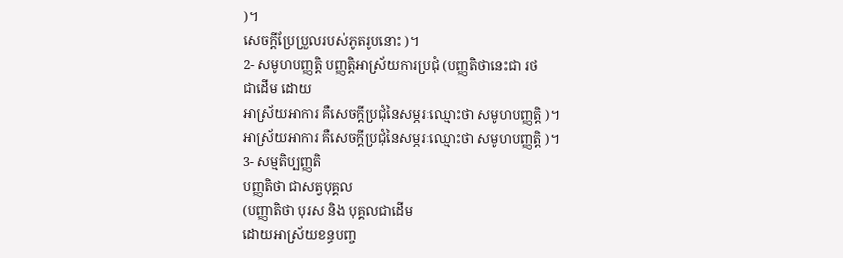)។
សេចក្ដីប្រែប្រួលរបស់ភូតរូបនោះ )។
2- សមូហបញ្ញត្តិ បញ្ញតិ្ដអាស្រ័យការប្រជុំ (បញ្ញតិថានេះជា រថ
ជាដើម ដោយ
អាស្រ័យអាការ គឺសេចក្ដីប្រជុំនៃសម្ភរៈឈ្មោះថា សមូហបញ្ញត្តិ )។
អាស្រ័យអាការ គឺសេចក្ដីប្រជុំនៃសម្ភរៈឈ្មោះថា សមូហបញ្ញត្តិ )។
3- សម្មតិប្បញ្ញតិ
បញ្ញតិថា ជាសត្វបុគ្គល
(បញ្ញាតិថា បុរស និង បុគ្គលជាដើម
ដោយអាស្រ័យខន្ធបញ្ច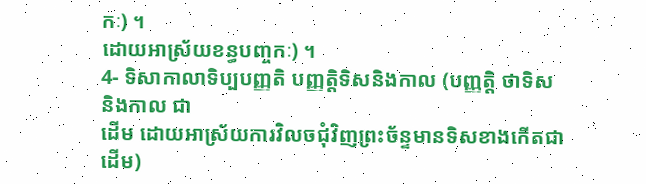កៈ) ។
ដោយអាស្រ័យខន្ធបញ្ចកៈ) ។
4- ទិសាកាលាទិប្បបញ្ញតិ បញ្ញត្ដិទិសនិងកាល (បញ្ញតិ្ត ថាទិស
និងកាល ជា
ដើម ដោយអាស្រ័យការវិលចជុំវិញព្រះច័ន្ទមានទិសខាងកើតជាដើម)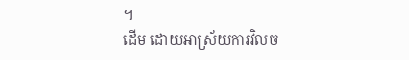។
ដើម ដោយអាស្រ័យការវិលច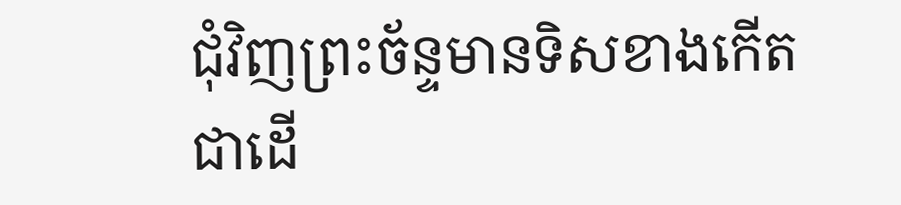ជុំវិញព្រះច័ន្ទមានទិសខាងកើតជាដើ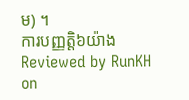ម) ។
ការបញ្ញតិ្ដ៦យ៉ាង
Reviewed by RunKH
on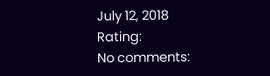July 12, 2018
Rating:
No comments: